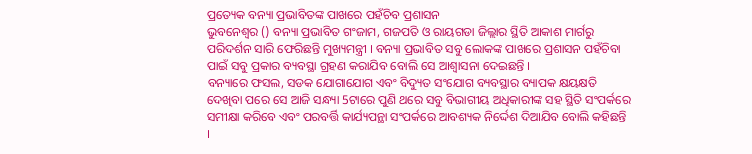ପ୍ରତ୍ୟେକ ବନ୍ୟା ପ୍ରଭାବିତଙ୍କ ପାଖରେ ପହଁଚିବ ପ୍ରଶାସନ
ଭୁବନେଶ୍ବର () ବନ୍ୟା ପ୍ରଭାବିତ ଗଂଜାମ, ଗଜପତି ଓ ରାୟଗଡା ଜିଲ୍ଲାର ସ୍ଥିତି ଆକାଶ ମାର୍ଗରୁ ପରିଦର୍ଶନ ସାରି ଫେରିଛନ୍ତି ମୁଖ୍ୟମନ୍ତ୍ରୀ । ବନ୍ୟା ପ୍ରଭାବିତ ସବୁ ଲୋକଙ୍କ ପାଖରେ ପ୍ରଶାସନ ପହଁଚିବା ପାଇଁ ସବୁ ପ୍ରକାର ବ୍ୟବସ୍ଥା ଗ୍ରହଣ କରାଯିବ ବୋଲି ସେ ଆଶ୍ବାସନା ଦେଇଛନ୍ତି ।
ବନ୍ୟାରେ ଫସଲ, ସଡକ ଯୋଗାଯୋଗ ଏବଂ ବିଦ୍ୟୁତ ସଂଯୋଗ ବ୍ୟବସ୍ଥାର ବ୍ୟାପକ କ୍ଷୟକ୍ଷତି ଦେଖିବା ପରେ ସେ ଆଜି ସନ୍ଧ୍ୟା 5ଟାରେ ପୁଣି ଥରେ ସବୁ ବିଭାଗୀୟ ଅଧିକାରୀଙ୍କ ସହ ସ୍ଥିତି ସଂପର୍କରେ ସମୀକ୍ଷା କରିବେ ଏବଂ ପରବର୍ତ୍ତି କାର୍ଯ୍ୟପନ୍ଥା ସଂପର୍କରେ ଆବଶ୍ୟକ ନିର୍ଦ୍ଦେଶ ଦିଆଯିବ ବୋଲି କହିଛନ୍ତି ।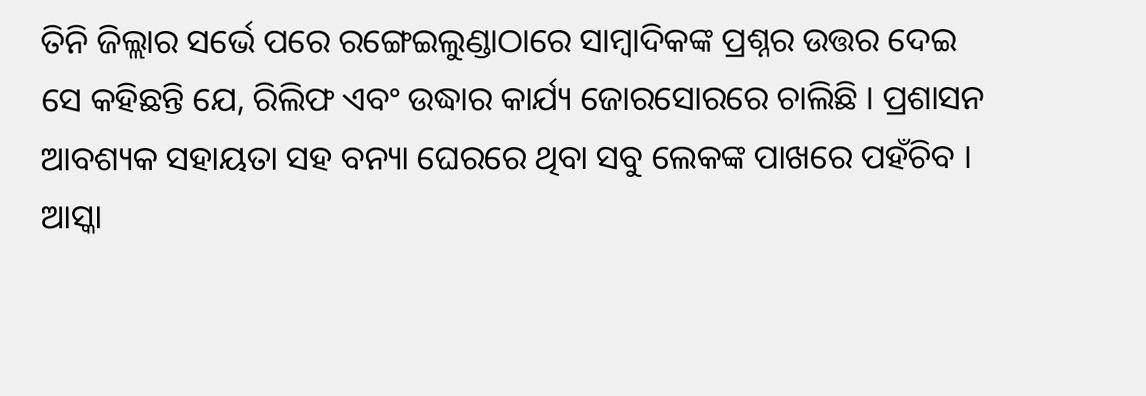ତିନି ଜିଲ୍ଲାର ସର୍ଭେ ପରେ ରଙ୍ଗେଇଲୁଣ୍ଡାଠାରେ ସାମ୍ବାଦିକଙ୍କ ପ୍ରଶ୍ନର ଉତ୍ତର ଦେଇ ସେ କହିଛନ୍ତି ଯେ, ରିଲିଫ ଏବଂ ଉଦ୍ଧାର କାର୍ଯ୍ୟ ଜୋରସୋରରେ ଚାଲିଛି । ପ୍ରଶାସନ ଆବଶ୍ୟକ ସହାୟତା ସହ ବନ୍ୟା ଘେରରେ ଥିବା ସବୁ ଲେକଙ୍କ ପାଖରେ ପହଁଚିବ । ଆସ୍କା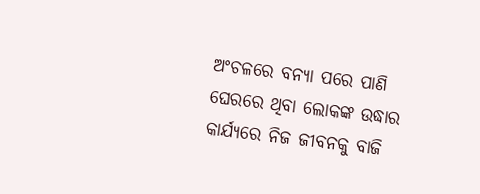ଅଂଚଳରେ ବନ୍ୟା ପରେ ପାଣି ଘେରରେ ଥିବା ଲୋକଙ୍କ ଉଦ୍ଧାର କାର୍ଯ୍ୟରେ ନିଜ ଜୀବନକୁ ବାଜି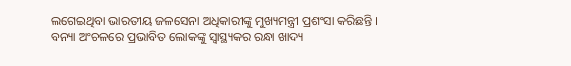ଲଗେଇଥିବା ଭାରତୀୟ ଜଳସେନା ଅଧିକାରୀଙ୍କୁ ମୁଖ୍ୟମନ୍ତ୍ରୀ ପ୍ରଶଂସା କରିଛନ୍ତି ।
ବନ୍ୟା ଅଂଚଳରେ ପ୍ରଭାବିତ ଲୋକଙ୍କୁ ସ୍ବାସ୍ଥ୍ୟକର ରନ୍ଧା ଖାଦ୍ୟ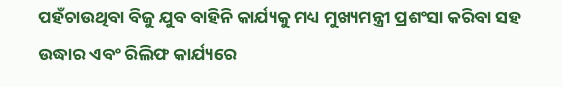ପହଁଚାଉଥିବା ବିଜୁ ଯୁବ ବାହିନି କାର୍ଯ୍ୟକୁ ମଧ୍ୟ ମୁଖ୍ୟମନ୍ତ୍ରୀ ପ୍ରଶଂସା କରିବା ସହ ଉଦ୍ଧାର ଏବଂ ରିଲିଫ କାର୍ଯ୍ୟରେ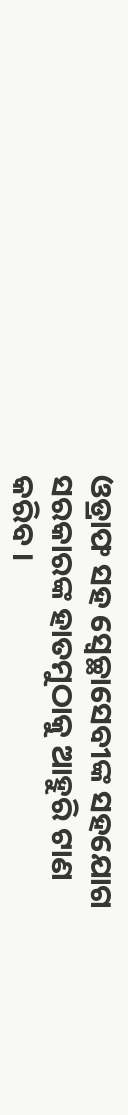ଓଡ୍ରାଫ ସହ ସ୍ବେଚ୍ଛାସେବୀଙ୍କ ସହଯୋଗ ସରକାରଙ୍କ ହାତମୁଠାକୁ ଆହୁରି ଟାଣ କରିବ ।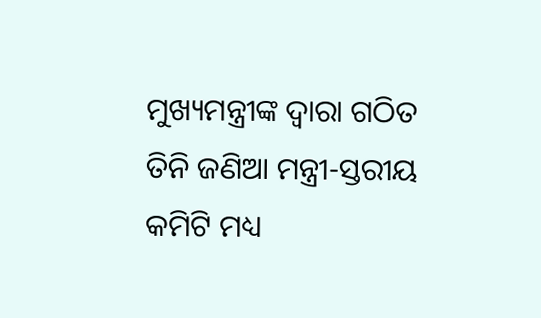ମୁଖ୍ୟମନ୍ତ୍ରୀଙ୍କ ଦ୍ବାରା ଗଠିତ ତିନି ଜଣିଆ ମନ୍ତ୍ରୀ-ସ୍ତରୀୟ କମିଟି ମଧ୍ୟ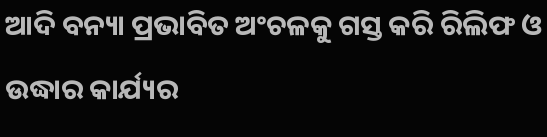ଆଦି ବନ୍ୟା ପ୍ରଭାବିତ ଅଂଚଳକୁ ଗସ୍ତ କରି ରିଲିଫ ଓ ଉଦ୍ଧାର କାର୍ଯ୍ୟର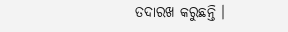ତଦାରଖ କରୁଛନ୍ତି ।